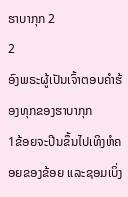ຮາບາກຸກ 2
2
ອົງພຣະຜູ້ເປັນເຈົ້າຕອບຄຳຮ້ອງທຸກຂອງຮາບາກຸກ
1ຂ້ອຍຈະປີນຂຶ້ນໄປເທິງຫໍຄອຍຂອງຂ້ອຍ ແລະຊອມເບິ່ງ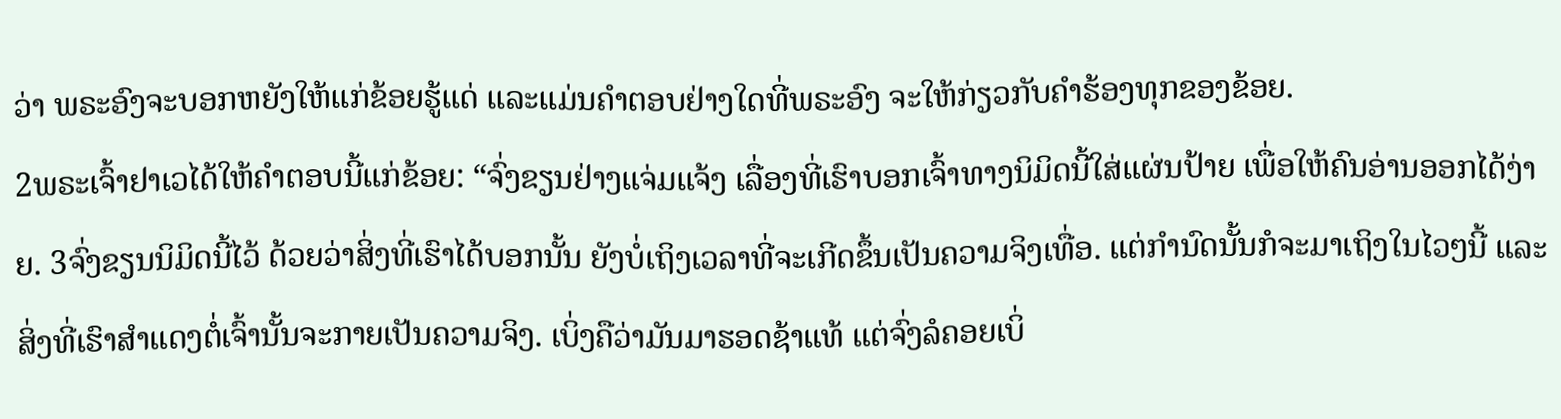ວ່າ ພຣະອົງຈະບອກຫຍັງໃຫ້ແກ່ຂ້ອຍຮູ້ແດ່ ແລະແມ່ນຄຳຕອບຢ່າງໃດທີ່ພຣະອົງ ຈະໃຫ້ກ່ຽວກັບຄຳຮ້ອງທຸກຂອງຂ້ອຍ.
2ພຣະເຈົ້າຢາເວໄດ້ໃຫ້ຄຳຕອບນີ້ແກ່ຂ້ອຍ: “ຈົ່ງຂຽນຢ່າງແຈ່ມແຈ້ງ ເລື່ອງທີ່ເຮົາບອກເຈົ້າທາງນິມິດນີ້ໃສ່ແຜ່ນປ້າຍ ເພື່ອໃຫ້ຄົນອ່ານອອກໄດ້ງ່າຍ. 3ຈົ່ງຂຽນນິມິດນີ້ໄວ້ ດ້ວຍວ່າສິ່ງທີ່ເຮົາໄດ້ບອກນັ້ນ ຍັງບໍ່ເຖິງເວລາທີ່ຈະເກີດຂຶ້ນເປັນຄວາມຈິງເທື່ອ. ແຕ່ກຳນົດນັ້ນກໍຈະມາເຖິງໃນໄວໆນີ້ ແລະສິ່ງທີ່ເຮົາສຳແດງຕໍ່ເຈົ້ານັ້ນຈະກາຍເປັນຄວາມຈິງ. ເບິ່ງຄືວ່າມັນມາຮອດຊ້າແທ້ ແຕ່ຈົ່ງລໍຄອຍເບິ່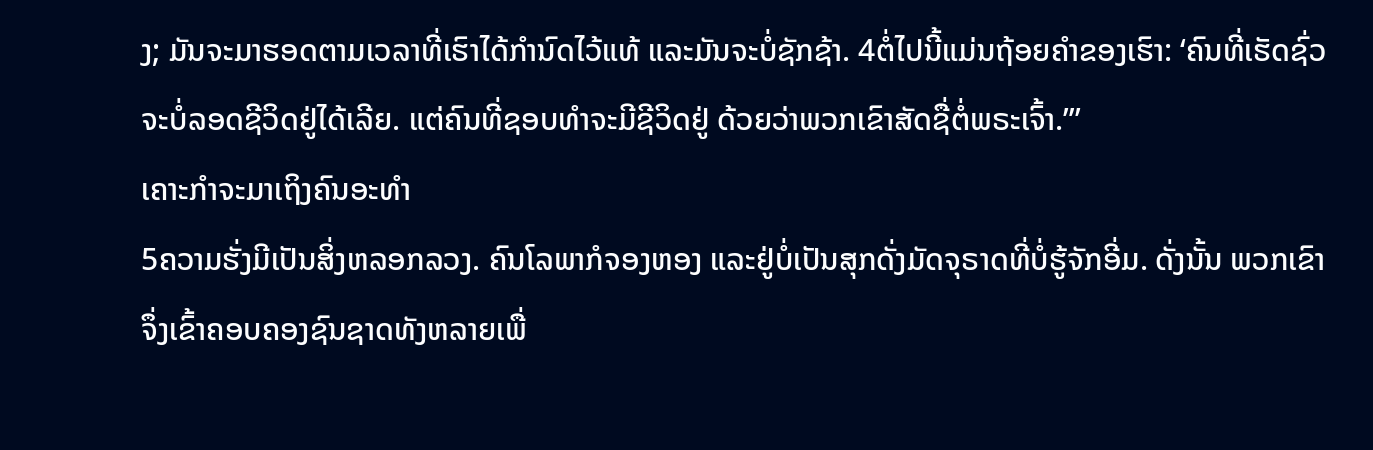ງ; ມັນຈະມາຮອດຕາມເວລາທີ່ເຮົາໄດ້ກຳນົດໄວ້ແທ້ ແລະມັນຈະບໍ່ຊັກຊ້າ. 4ຕໍ່ໄປນີ້ແມ່ນຖ້ອຍຄຳຂອງເຮົາ: ‘ຄົນທີ່ເຮັດຊົ່ວຈະບໍ່ລອດຊີວິດຢູ່ໄດ້ເລີຍ. ແຕ່ຄົນທີ່ຊອບທຳຈະມີຊີວິດຢູ່ ດ້ວຍວ່າພວກເຂົາສັດຊື່ຕໍ່ພຣະເຈົ້າ.”’
ເຄາະກຳຈະມາເຖິງຄົນອະທຳ
5ຄວາມຮັ່ງມີເປັນສິ່ງຫລອກລວງ. ຄົນໂລພາກໍຈອງຫອງ ແລະຢູ່ບໍ່ເປັນສຸກດັ່ງມັດຈຸຣາດທີ່ບໍ່ຮູ້ຈັກອີ່ມ. ດັ່ງນັ້ນ ພວກເຂົາຈຶ່ງເຂົ້າຄອບຄອງຊົນຊາດທັງຫລາຍເພື່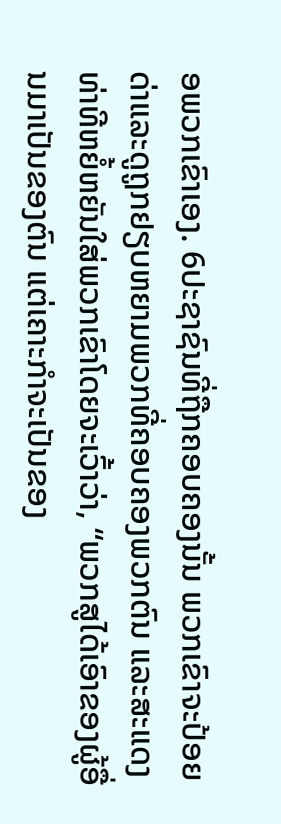ອພວກເຂົາເອງ. 6ປະຊາຊົນທີ່ຖືກຄອບຄອງນັ້ນ ພວກເຂົາຈະປ້ອຍດ່າແລະດູຖູກຢຽບຫຍາມພວກທີ່ຄອບຄອງພວກຕົນ ແລະສະແດງທ່າທີຫຍໍ້ຫຍັນໃສ່ພວກເຂົາໂດຍຈະເວົ້າວ່າ, “ພວກສູໄດ້ເອົາຂອງຜູ້ອື່ນມາເປັນຂອງຕົນ ແຕ່ເຄາະກຳຈະເປັນຂອງ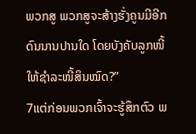ພວກສູ ພວກສູຈະສ້າງຮັ່ງຄູນມີອີກດົນນານປານໃດ ໂດຍບັງຄັບລູກໜີ້ໃຫ້ຊຳລະໜີ້ສິນໝົດ?”
7ແຕ່ກ່ອນພວກເຈົ້າຈະຮູ້ສຶກຕົວ ພ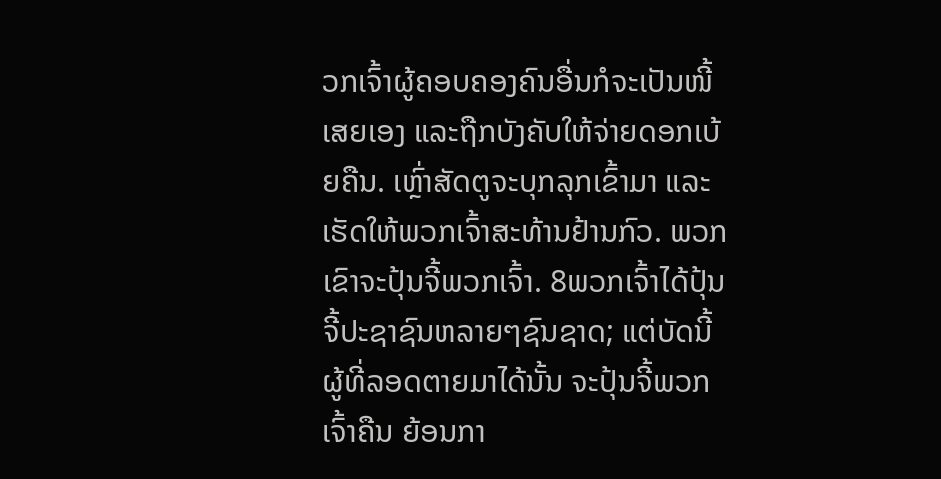ວກເຈົ້າຜູ້ຄອບຄອງຄົນອື່ນກໍຈະເປັນໜີ້ເສຍເອງ ແລະຖືກບັງຄັບໃຫ້ຈ່າຍດອກເບ້ຍຄືນ. ເຫຼົ່າສັດຕູຈະບຸກລຸກເຂົ້າມາ ແລະເຮັດໃຫ້ພວກເຈົ້າສະທ້ານຢ້ານກົວ. ພວກເຂົາຈະປຸ້ນຈີ້ພວກເຈົ້າ. 8ພວກເຈົ້າໄດ້ປຸ້ນຈີ້ປະຊາຊົນຫລາຍໆຊົນຊາດ; ແຕ່ບັດນີ້ ຜູ້ທີ່ລອດຕາຍມາໄດ້ນັ້ນ ຈະປຸ້ນຈີ້ພວກເຈົ້າຄືນ ຍ້ອນກາ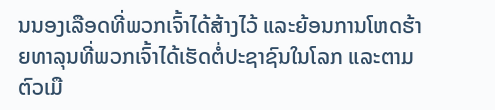ນນອງເລືອດທີ່ພວກເຈົ້າໄດ້ສ້າງໄວ້ ແລະຍ້ອນການໂຫດຮ້າຍທາລຸນທີ່ພວກເຈົ້າໄດ້ເຮັດຕໍ່ປະຊາຊົນໃນໂລກ ແລະຕາມຕົວເມື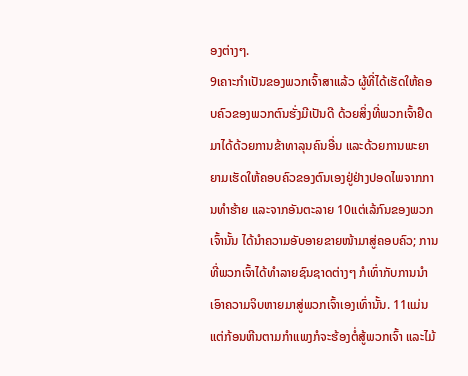ອງຕ່າງໆ.
9ເຄາະກຳເປັນຂອງພວກເຈົ້າສາແລ້ວ ຜູ້ທີ່ໄດ້ເຮັດໃຫ້ຄອບຄົວຂອງພວກຕົນຮັ່ງມີເປັນດີ ດ້ວຍສິ່ງທີ່ພວກເຈົ້າຢຶດມາໄດ້ດ້ວຍການຂ້າທາລຸນຄົນອື່ນ ແລະດ້ວຍການພະຍາຍາມເຮັດໃຫ້ຄອບຄົວຂອງຕົນເອງຢູ່ຢ່າງປອດໄພຈາກການທຳຮ້າຍ ແລະຈາກອັນຕະລາຍ 10ແຕ່ເລ້ກົນຂອງພວກເຈົ້ານັ້ນ ໄດ້ນຳຄວາມອັບອາຍຂາຍໜ້າມາສູ່ຄອບຄົວ; ການທີ່ພວກເຈົ້າໄດ້ທຳລາຍຊົນຊາດຕ່າງໆ ກໍເທົ່າກັບການນຳເອົາຄວາມຈິບຫາຍມາສູ່ພວກເຈົ້າເອງເທົ່ານັ້ນ. 11ແມ່ນແຕ່ກ້ອນຫີນຕາມກຳແພງກໍຈະຮ້ອງຕໍ່ສູ້ພວກເຈົ້າ ແລະໄມ້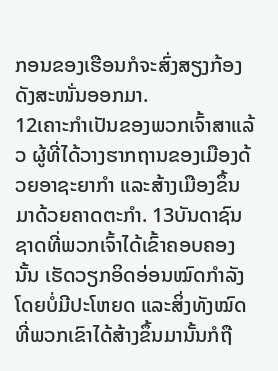ກອນຂອງເຮືອນກໍຈະສົ່ງສຽງກ້ອງດັງສະໜັ່ນອອກມາ.
12ເຄາະກຳເປັນຂອງພວກເຈົ້າສາແລ້ວ ຜູ້ທີ່ໄດ້ວາງຮາກຖານຂອງເມືອງດ້ວຍອາຊະຍາກຳ ແລະສ້າງເມືອງຂຶ້ນມາດ້ວຍຄາດຕະກຳ. 13ບັນດາຊົນຊາດທີ່ພວກເຈົ້າໄດ້ເຂົ້າຄອບຄອງນັ້ນ ເຮັດວຽກອິດອ່ອນໝົດກຳລັງໂດຍບໍ່ມີປະໂຫຍດ ແລະສິ່ງທັງໝົດທີ່ພວກເຂົາໄດ້ສ້າງຂຶ້ນມານັ້ນກໍຖື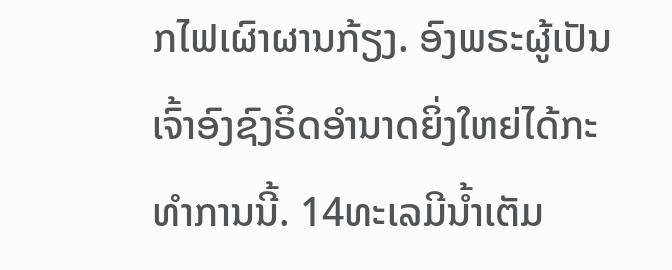ກໄຟເຜົາຜານກ້ຽງ. ອົງພຣະຜູ້ເປັນເຈົ້າອົງຊົງຣິດອຳນາດຍິ່ງໃຫຍ່ໄດ້ກະທຳການນີ້. 14ທະເລມີນໍ້າເຕັມ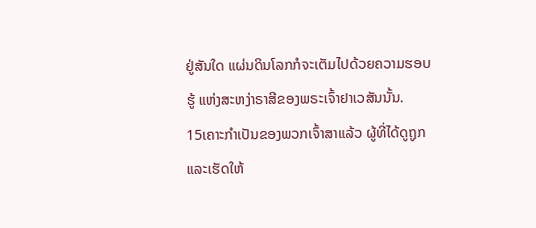ຢູ່ສັນໃດ ແຜ່ນດິນໂລກກໍຈະເຕັມໄປດ້ວຍຄວາມຮອບຮູ້ ແຫ່ງສະຫງ່າຣາສີຂອງພຣະເຈົ້າຢາເວສັນນັ້ນ.
15ເຄາະກຳເປັນຂອງພວກເຈົ້າສາແລ້ວ ຜູ້ທີ່ໄດ້ດູຖູກ ແລະເຮັດໃຫ້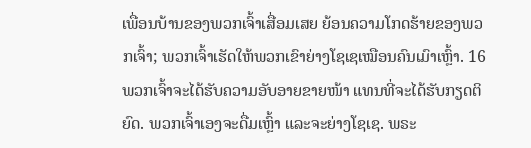ເພື່ອນບ້ານຂອງພວກເຈົ້າເສື່ອມເສຍ ຍ້ອນຄວາມໂກດຮ້າຍຂອງພວກເຈົ້າ; ພວກເຈົ້າເຮັດໃຫ້ພວກເຂົາຍ່າງໂຊເຊເໝືອນຄົນເມົາເຫຼົ້າ. 16ພວກເຈົ້າຈະໄດ້ຮັບຄວາມອັບອາຍຂາຍໜ້າ ແທນທີ່ຈະໄດ້ຮັບກຽດຕິຍົດ. ພວກເຈົ້າເອງຈະດື່ມເຫຼົ້າ ແລະຈະຍ່າງໂຊເຊ. ພຣະ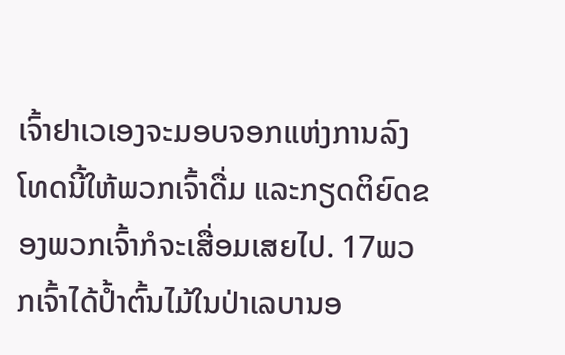ເຈົ້າຢາເວເອງຈະມອບຈອກແຫ່ງການລົງໂທດນີ້ໃຫ້ພວກເຈົ້າດື່ມ ແລະກຽດຕິຍົດຂອງພວກເຈົ້າກໍຈະເສື່ອມເສຍໄປ. 17ພວກເຈົ້າໄດ້ປໍ້າຕົ້ນໄມ້ໃນປ່າເລບານອ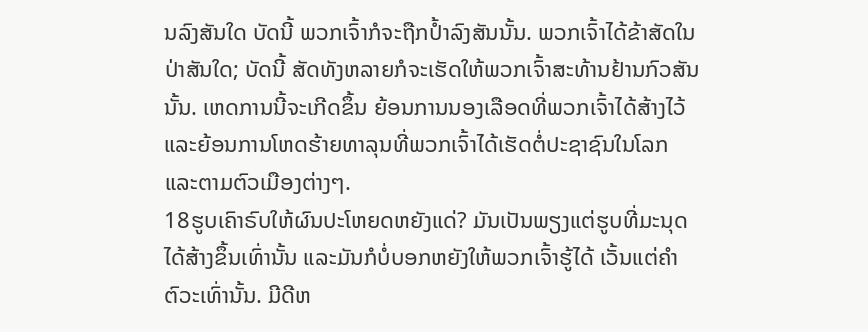ນລົງສັນໃດ ບັດນີ້ ພວກເຈົ້າກໍຈະຖືກປໍ້າລົງສັນນັ້ນ. ພວກເຈົ້າໄດ້ຂ້າສັດໃນປ່າສັນໃດ; ບັດນີ້ ສັດທັງຫລາຍກໍຈະເຮັດໃຫ້ພວກເຈົ້າສະທ້ານຢ້ານກົວສັນນັ້ນ. ເຫດການນີ້ຈະເກີດຂຶ້ນ ຍ້ອນການນອງເລືອດທີ່ພວກເຈົ້າໄດ້ສ້າງໄວ້ ແລະຍ້ອນການໂຫດຮ້າຍທາລຸນທີ່ພວກເຈົ້າໄດ້ເຮັດຕໍ່ປະຊາຊົນໃນໂລກ ແລະຕາມຕົວເມືອງຕ່າງໆ.
18ຮູບເຄົາຣົບໃຫ້ຜົນປະໂຫຍດຫຍັງແດ່? ມັນເປັນພຽງແຕ່ຮູບທີ່ມະນຸດໄດ້ສ້າງຂຶ້ນເທົ່ານັ້ນ ແລະມັນກໍບໍ່ບອກຫຍັງໃຫ້ພວກເຈົ້າຮູ້ໄດ້ ເວັ້ນແຕ່ຄຳຕົວະເທົ່ານັ້ນ. ມີດີຫ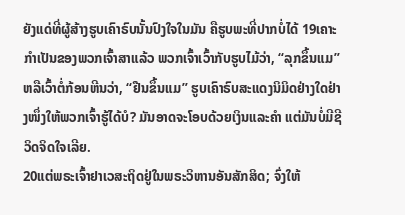ຍັງແດ່ທີ່ຜູ້ສ້າງຮູບເຄົາຣົບນັ້ນປົງໃຈໃນມັນ ຄືຮູບພະທີ່ປາກບໍ່ໄດ້ 19ເຄາະກຳເປັນຂອງພວກເຈົ້າສາແລ້ວ ພວກເຈົ້າເວົ້າກັບຮູບໄມ້ວ່າ, “ລຸກຂຶ້ນແມ” ຫລືເວົ້າຕໍ່ກ້ອນຫີນວ່າ, “ຢືນຂຶ້ນແມ” ຮູບເຄົາຣົບສະແດງນິມິດຢ່າງໃດຢ່າງໜຶ່ງໃຫ້ພວກເຈົ້າຮູ້ໄດ້ບໍ? ມັນອາດຈະໂອບດ້ວຍເງິນແລະຄຳ ແຕ່ມັນບໍ່ມີຊີວິດຈິດໃຈເລີຍ.
20ແຕ່ພຣະເຈົ້າຢາເວສະຖິດຢູ່ໃນພຣະວິຫານອັນສັກສິດ; ຈົ່ງໃຫ້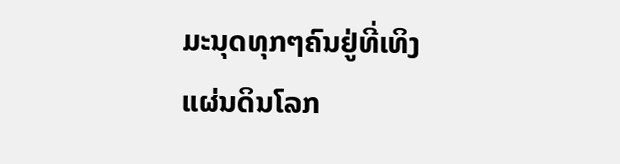ມະນຸດທຸກໆຄົນຢູ່ທີ່ເທິງແຜ່ນດິນໂລກ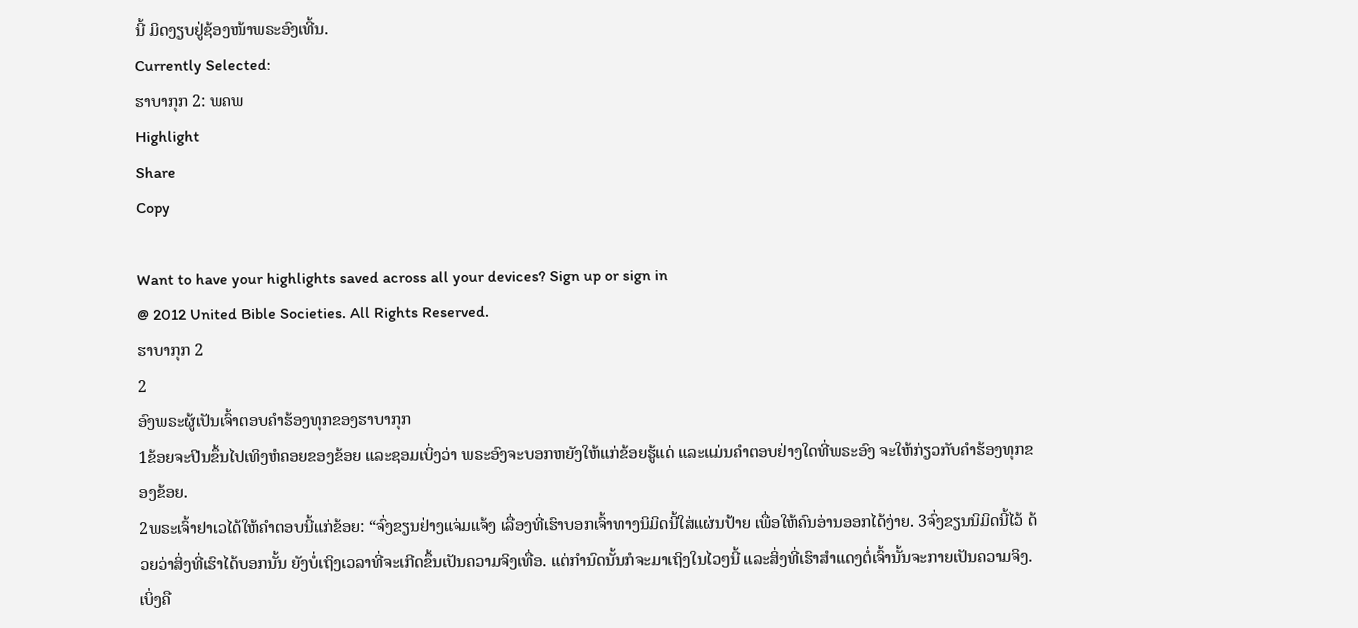ນີ້ ມິດງຽບຢູ່ຊ້ອງໜ້າພຣະອົງເທີ້ນ.
Currently Selected:
ຮາບາກຸກ 2: ພຄພ
Highlight
Share
Copy

Want to have your highlights saved across all your devices? Sign up or sign in
@ 2012 United Bible Societies. All Rights Reserved.
ຮາບາກຸກ 2
2
ອົງພຣະຜູ້ເປັນເຈົ້າຕອບຄຳຮ້ອງທຸກຂອງຮາບາກຸກ
1ຂ້ອຍຈະປີນຂຶ້ນໄປເທິງຫໍຄອຍຂອງຂ້ອຍ ແລະຊອມເບິ່ງວ່າ ພຣະອົງຈະບອກຫຍັງໃຫ້ແກ່ຂ້ອຍຮູ້ແດ່ ແລະແມ່ນຄຳຕອບຢ່າງໃດທີ່ພຣະອົງ ຈະໃຫ້ກ່ຽວກັບຄຳຮ້ອງທຸກຂອງຂ້ອຍ.
2ພຣະເຈົ້າຢາເວໄດ້ໃຫ້ຄຳຕອບນີ້ແກ່ຂ້ອຍ: “ຈົ່ງຂຽນຢ່າງແຈ່ມແຈ້ງ ເລື່ອງທີ່ເຮົາບອກເຈົ້າທາງນິມິດນີ້ໃສ່ແຜ່ນປ້າຍ ເພື່ອໃຫ້ຄົນອ່ານອອກໄດ້ງ່າຍ. 3ຈົ່ງຂຽນນິມິດນີ້ໄວ້ ດ້ວຍວ່າສິ່ງທີ່ເຮົາໄດ້ບອກນັ້ນ ຍັງບໍ່ເຖິງເວລາທີ່ຈະເກີດຂຶ້ນເປັນຄວາມຈິງເທື່ອ. ແຕ່ກຳນົດນັ້ນກໍຈະມາເຖິງໃນໄວໆນີ້ ແລະສິ່ງທີ່ເຮົາສຳແດງຕໍ່ເຈົ້ານັ້ນຈະກາຍເປັນຄວາມຈິງ. ເບິ່ງຄື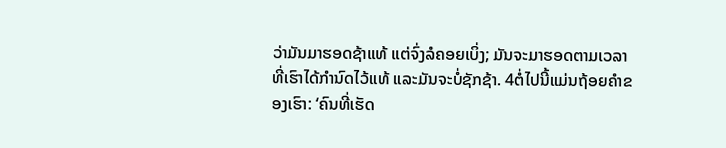ວ່າມັນມາຮອດຊ້າແທ້ ແຕ່ຈົ່ງລໍຄອຍເບິ່ງ; ມັນຈະມາຮອດຕາມເວລາທີ່ເຮົາໄດ້ກຳນົດໄວ້ແທ້ ແລະມັນຈະບໍ່ຊັກຊ້າ. 4ຕໍ່ໄປນີ້ແມ່ນຖ້ອຍຄຳຂອງເຮົາ: ‘ຄົນທີ່ເຮັດ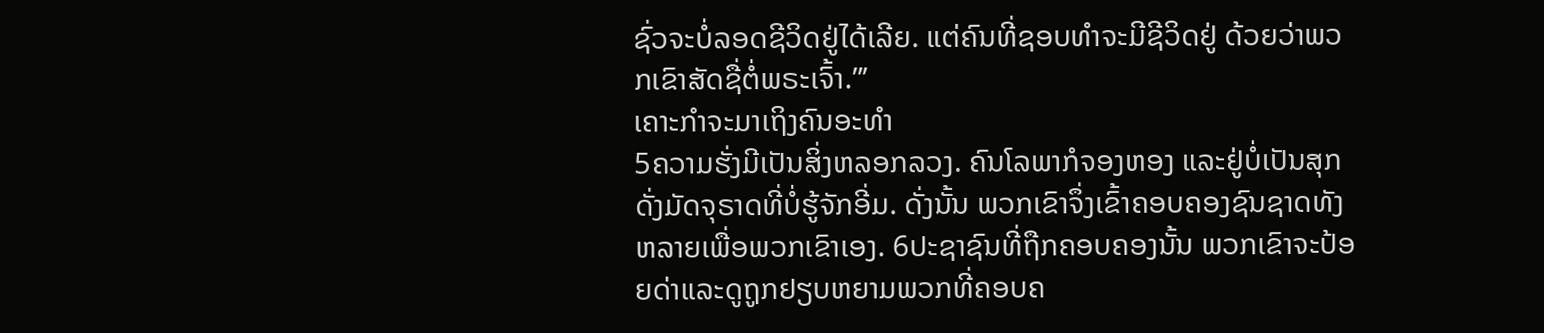ຊົ່ວຈະບໍ່ລອດຊີວິດຢູ່ໄດ້ເລີຍ. ແຕ່ຄົນທີ່ຊອບທຳຈະມີຊີວິດຢູ່ ດ້ວຍວ່າພວກເຂົາສັດຊື່ຕໍ່ພຣະເຈົ້າ.”’
ເຄາະກຳຈະມາເຖິງຄົນອະທຳ
5ຄວາມຮັ່ງມີເປັນສິ່ງຫລອກລວງ. ຄົນໂລພາກໍຈອງຫອງ ແລະຢູ່ບໍ່ເປັນສຸກດັ່ງມັດຈຸຣາດທີ່ບໍ່ຮູ້ຈັກອີ່ມ. ດັ່ງນັ້ນ ພວກເຂົາຈຶ່ງເຂົ້າຄອບຄອງຊົນຊາດທັງຫລາຍເພື່ອພວກເຂົາເອງ. 6ປະຊາຊົນທີ່ຖືກຄອບຄອງນັ້ນ ພວກເຂົາຈະປ້ອຍດ່າແລະດູຖູກຢຽບຫຍາມພວກທີ່ຄອບຄ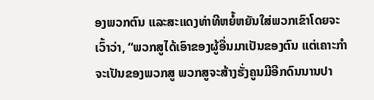ອງພວກຕົນ ແລະສະແດງທ່າທີຫຍໍ້ຫຍັນໃສ່ພວກເຂົາໂດຍຈະເວົ້າວ່າ, “ພວກສູໄດ້ເອົາຂອງຜູ້ອື່ນມາເປັນຂອງຕົນ ແຕ່ເຄາະກຳຈະເປັນຂອງພວກສູ ພວກສູຈະສ້າງຮັ່ງຄູນມີອີກດົນນານປາ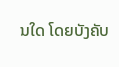ນໃດ ໂດຍບັງຄັບ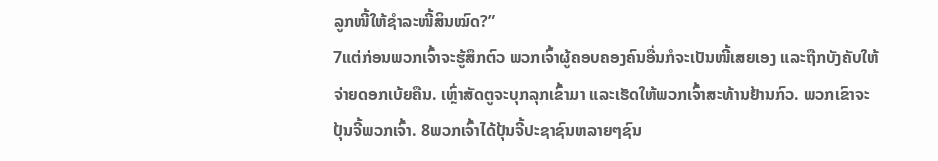ລູກໜີ້ໃຫ້ຊຳລະໜີ້ສິນໝົດ?”
7ແຕ່ກ່ອນພວກເຈົ້າຈະຮູ້ສຶກຕົວ ພວກເຈົ້າຜູ້ຄອບຄອງຄົນອື່ນກໍຈະເປັນໜີ້ເສຍເອງ ແລະຖືກບັງຄັບໃຫ້ຈ່າຍດອກເບ້ຍຄືນ. ເຫຼົ່າສັດຕູຈະບຸກລຸກເຂົ້າມາ ແລະເຮັດໃຫ້ພວກເຈົ້າສະທ້ານຢ້ານກົວ. ພວກເຂົາຈະປຸ້ນຈີ້ພວກເຈົ້າ. 8ພວກເຈົ້າໄດ້ປຸ້ນຈີ້ປະຊາຊົນຫລາຍໆຊົນ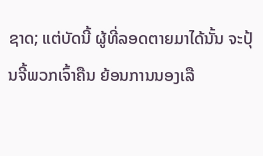ຊາດ; ແຕ່ບັດນີ້ ຜູ້ທີ່ລອດຕາຍມາໄດ້ນັ້ນ ຈະປຸ້ນຈີ້ພວກເຈົ້າຄືນ ຍ້ອນການນອງເລື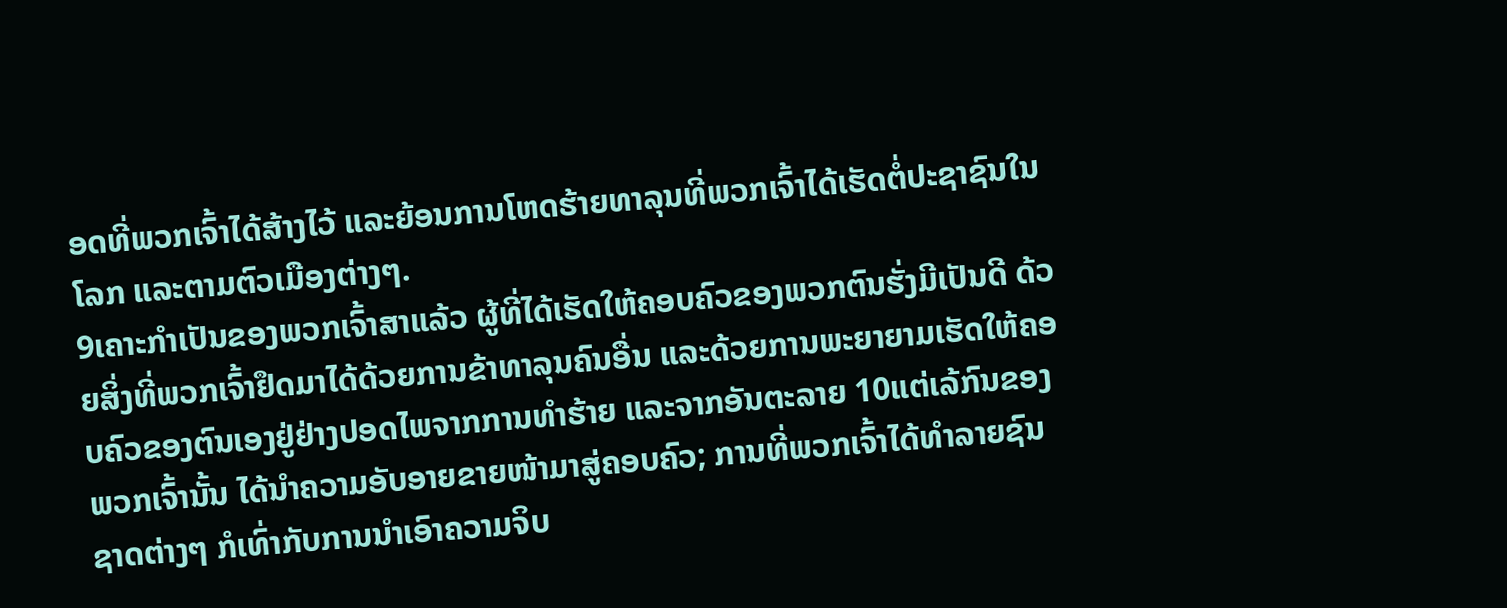ອດທີ່ພວກເຈົ້າໄດ້ສ້າງໄວ້ ແລະຍ້ອນການໂຫດຮ້າຍທາລຸນທີ່ພວກເຈົ້າໄດ້ເຮັດຕໍ່ປະຊາຊົນໃນໂລກ ແລະຕາມຕົວເມືອງຕ່າງໆ.
9ເຄາະກຳເປັນຂອງພວກເຈົ້າສາແລ້ວ ຜູ້ທີ່ໄດ້ເຮັດໃຫ້ຄອບຄົວຂອງພວກຕົນຮັ່ງມີເປັນດີ ດ້ວຍສິ່ງທີ່ພວກເຈົ້າຢຶດມາໄດ້ດ້ວຍການຂ້າທາລຸນຄົນອື່ນ ແລະດ້ວຍການພະຍາຍາມເຮັດໃຫ້ຄອບຄົວຂອງຕົນເອງຢູ່ຢ່າງປອດໄພຈາກການທຳຮ້າຍ ແລະຈາກອັນຕະລາຍ 10ແຕ່ເລ້ກົນຂອງພວກເຈົ້ານັ້ນ ໄດ້ນຳຄວາມອັບອາຍຂາຍໜ້າມາສູ່ຄອບຄົວ; ການທີ່ພວກເຈົ້າໄດ້ທຳລາຍຊົນຊາດຕ່າງໆ ກໍເທົ່າກັບການນຳເອົາຄວາມຈິບ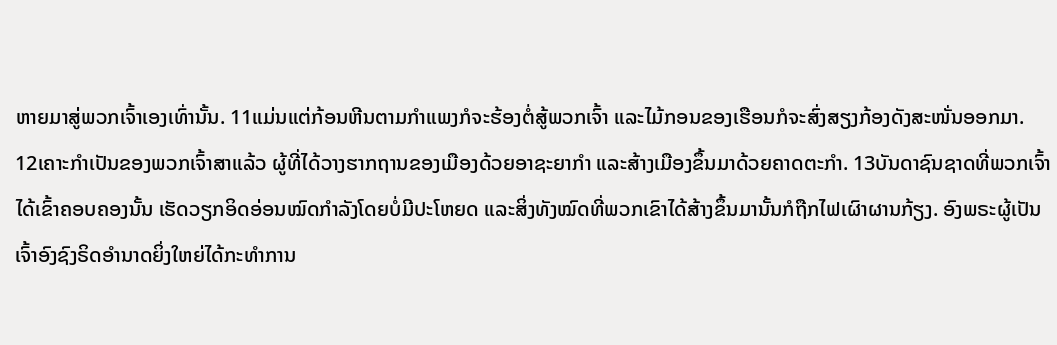ຫາຍມາສູ່ພວກເຈົ້າເອງເທົ່ານັ້ນ. 11ແມ່ນແຕ່ກ້ອນຫີນຕາມກຳແພງກໍຈະຮ້ອງຕໍ່ສູ້ພວກເຈົ້າ ແລະໄມ້ກອນຂອງເຮືອນກໍຈະສົ່ງສຽງກ້ອງດັງສະໜັ່ນອອກມາ.
12ເຄາະກຳເປັນຂອງພວກເຈົ້າສາແລ້ວ ຜູ້ທີ່ໄດ້ວາງຮາກຖານຂອງເມືອງດ້ວຍອາຊະຍາກຳ ແລະສ້າງເມືອງຂຶ້ນມາດ້ວຍຄາດຕະກຳ. 13ບັນດາຊົນຊາດທີ່ພວກເຈົ້າໄດ້ເຂົ້າຄອບຄອງນັ້ນ ເຮັດວຽກອິດອ່ອນໝົດກຳລັງໂດຍບໍ່ມີປະໂຫຍດ ແລະສິ່ງທັງໝົດທີ່ພວກເຂົາໄດ້ສ້າງຂຶ້ນມານັ້ນກໍຖືກໄຟເຜົາຜານກ້ຽງ. ອົງພຣະຜູ້ເປັນເຈົ້າອົງຊົງຣິດອຳນາດຍິ່ງໃຫຍ່ໄດ້ກະທຳການ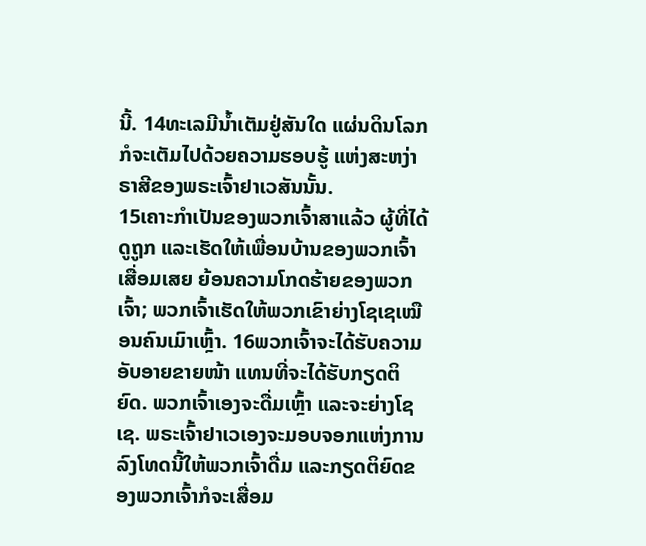ນີ້. 14ທະເລມີນໍ້າເຕັມຢູ່ສັນໃດ ແຜ່ນດິນໂລກກໍຈະເຕັມໄປດ້ວຍຄວາມຮອບຮູ້ ແຫ່ງສະຫງ່າຣາສີຂອງພຣະເຈົ້າຢາເວສັນນັ້ນ.
15ເຄາະກຳເປັນຂອງພວກເຈົ້າສາແລ້ວ ຜູ້ທີ່ໄດ້ດູຖູກ ແລະເຮັດໃຫ້ເພື່ອນບ້ານຂອງພວກເຈົ້າເສື່ອມເສຍ ຍ້ອນຄວາມໂກດຮ້າຍຂອງພວກເຈົ້າ; ພວກເຈົ້າເຮັດໃຫ້ພວກເຂົາຍ່າງໂຊເຊເໝືອນຄົນເມົາເຫຼົ້າ. 16ພວກເຈົ້າຈະໄດ້ຮັບຄວາມອັບອາຍຂາຍໜ້າ ແທນທີ່ຈະໄດ້ຮັບກຽດຕິຍົດ. ພວກເຈົ້າເອງຈະດື່ມເຫຼົ້າ ແລະຈະຍ່າງໂຊເຊ. ພຣະເຈົ້າຢາເວເອງຈະມອບຈອກແຫ່ງການລົງໂທດນີ້ໃຫ້ພວກເຈົ້າດື່ມ ແລະກຽດຕິຍົດຂອງພວກເຈົ້າກໍຈະເສື່ອມ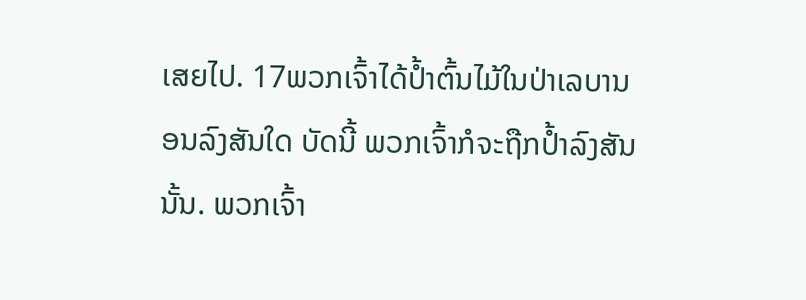ເສຍໄປ. 17ພວກເຈົ້າໄດ້ປໍ້າຕົ້ນໄມ້ໃນປ່າເລບານອນລົງສັນໃດ ບັດນີ້ ພວກເຈົ້າກໍຈະຖືກປໍ້າລົງສັນນັ້ນ. ພວກເຈົ້າ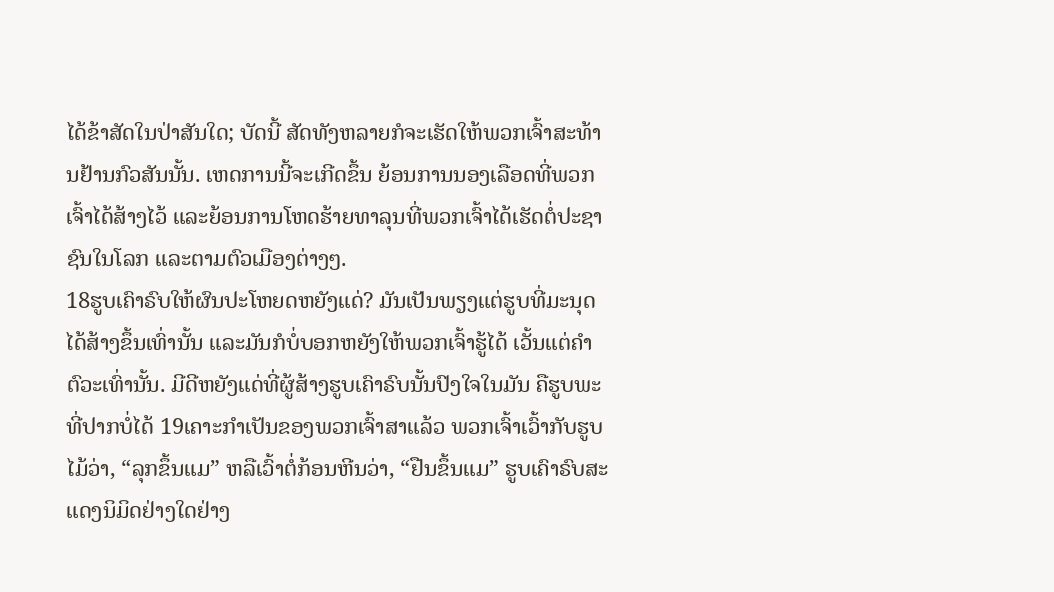ໄດ້ຂ້າສັດໃນປ່າສັນໃດ; ບັດນີ້ ສັດທັງຫລາຍກໍຈະເຮັດໃຫ້ພວກເຈົ້າສະທ້ານຢ້ານກົວສັນນັ້ນ. ເຫດການນີ້ຈະເກີດຂຶ້ນ ຍ້ອນການນອງເລືອດທີ່ພວກເຈົ້າໄດ້ສ້າງໄວ້ ແລະຍ້ອນການໂຫດຮ້າຍທາລຸນທີ່ພວກເຈົ້າໄດ້ເຮັດຕໍ່ປະຊາຊົນໃນໂລກ ແລະຕາມຕົວເມືອງຕ່າງໆ.
18ຮູບເຄົາຣົບໃຫ້ຜົນປະໂຫຍດຫຍັງແດ່? ມັນເປັນພຽງແຕ່ຮູບທີ່ມະນຸດໄດ້ສ້າງຂຶ້ນເທົ່ານັ້ນ ແລະມັນກໍບໍ່ບອກຫຍັງໃຫ້ພວກເຈົ້າຮູ້ໄດ້ ເວັ້ນແຕ່ຄຳຕົວະເທົ່ານັ້ນ. ມີດີຫຍັງແດ່ທີ່ຜູ້ສ້າງຮູບເຄົາຣົບນັ້ນປົງໃຈໃນມັນ ຄືຮູບພະທີ່ປາກບໍ່ໄດ້ 19ເຄາະກຳເປັນຂອງພວກເຈົ້າສາແລ້ວ ພວກເຈົ້າເວົ້າກັບຮູບໄມ້ວ່າ, “ລຸກຂຶ້ນແມ” ຫລືເວົ້າຕໍ່ກ້ອນຫີນວ່າ, “ຢືນຂຶ້ນແມ” ຮູບເຄົາຣົບສະແດງນິມິດຢ່າງໃດຢ່າງ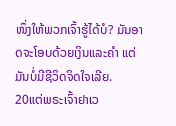ໜຶ່ງໃຫ້ພວກເຈົ້າຮູ້ໄດ້ບໍ? ມັນອາດຈະໂອບດ້ວຍເງິນແລະຄຳ ແຕ່ມັນບໍ່ມີຊີວິດຈິດໃຈເລີຍ.
20ແຕ່ພຣະເຈົ້າຢາເວ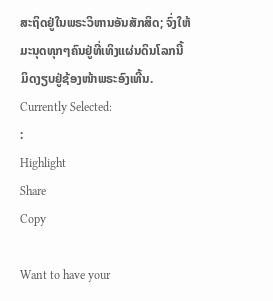ສະຖິດຢູ່ໃນພຣະວິຫານອັນສັກສິດ; ຈົ່ງໃຫ້ມະນຸດທຸກໆຄົນຢູ່ທີ່ເທິງແຜ່ນດິນໂລກນີ້ ມິດງຽບຢູ່ຊ້ອງໜ້າພຣະອົງເທີ້ນ.
Currently Selected:
:
Highlight
Share
Copy

Want to have your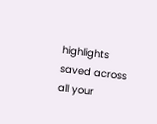highlights saved across all your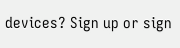devices? Sign up or sign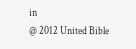in
@ 2012 United Bible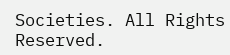Societies. All Rights Reserved.